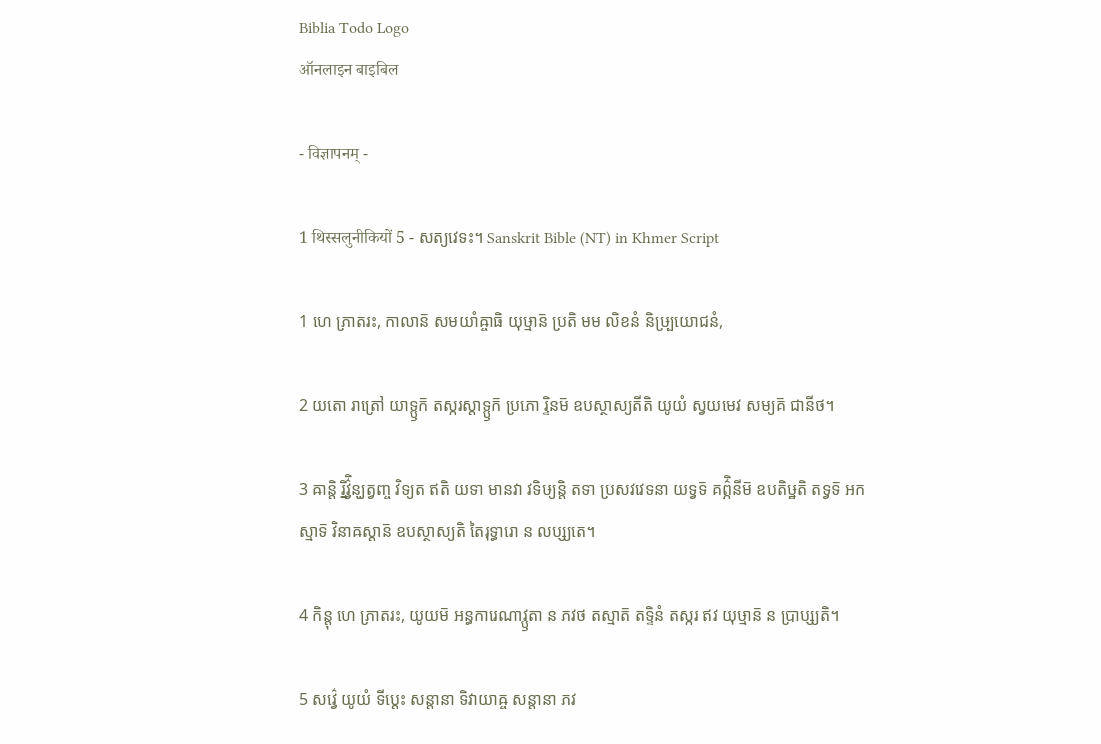Biblia Todo Logo
ऑनलाइन बाइबिल

- विज्ञापनम् -

1 थिस्सलुनीकियों 5 - សត្យវេទះ។ Sanskrit Bible (NT) in Khmer Script

1 ហេ ភ្រាតរះ, កាលាន៑ សមយាំឝ្ចាធិ យុឞ្មាន៑ ប្រតិ មម លិខនំ និឞ្ប្រយោជនំ,

2 យតោ រាត្រៅ យាទ្ឫក៑ តស្ករស្តាទ្ឫក៑ ប្រភោ រ្ទិនម៑ ឧបស្ថាស្យតីតិ យូយំ ស្វយមេវ សម្យគ៑ ជានីថ។

3 ឝាន្តិ រ្និវ៌្វិន្ឃត្វញ្ច វិទ្យត ឥតិ យទា មានវា វទិឞ្យន្តិ តទា ប្រសវវេទនា យទ្វទ៑ គព៌្ភិនីម៑ ឧបតិឞ្ឋតិ តទ្វទ៑ អកស្មាទ៑ វិនាឝស្តាន៑ ឧបស្ថាស្យតិ តៃរុទ្ធារោ ន លប្ស្យតេ។

4 កិន្តុ ហេ ភ្រាតរះ, យូយម៑ អន្ធការេណាវ្ឫតា ន ភវថ តស្មាត៑ តទ្ទិនំ តស្ករ ឥវ យុឞ្មាន៑ ន ប្រាប្ស្យតិ។

5 សវ៌្វេ យូយំ ទីប្តេះ សន្តានា ទិវាយាឝ្ច សន្តានា ភវ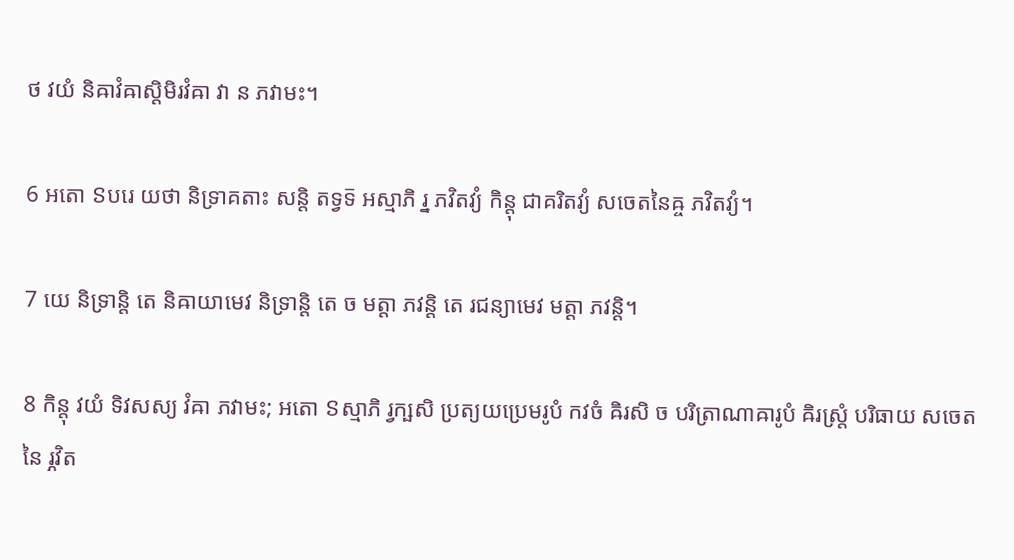ថ វយំ និឝាវំឝាស្តិមិរវំឝា វា ន ភវាមះ។

6 អតោ ៜបរេ យថា និទ្រាគតាះ សន្តិ តទ្វទ៑ អស្មាភិ រ្ន ភវិតវ្យំ កិន្តុ ជាគរិតវ្យំ សចេតនៃឝ្ច ភវិតវ្យំ។

7 យេ និទ្រាន្តិ តេ និឝាយាមេវ និទ្រាន្តិ តេ ច មត្តា ភវន្តិ តេ រជន្យាមេវ មត្តា ភវន្តិ។

8 កិន្តុ វយំ ទិវសស្យ វំឝា ភវាមះ; អតោ ៜស្មាភិ រ្វក្ឞសិ ប្រត្យយប្រេមរូបំ កវចំ ឝិរសិ ច បរិត្រាណាឝារូបំ ឝិរស្ត្រំ បរិធាយ សចេតនៃ រ្ភវិត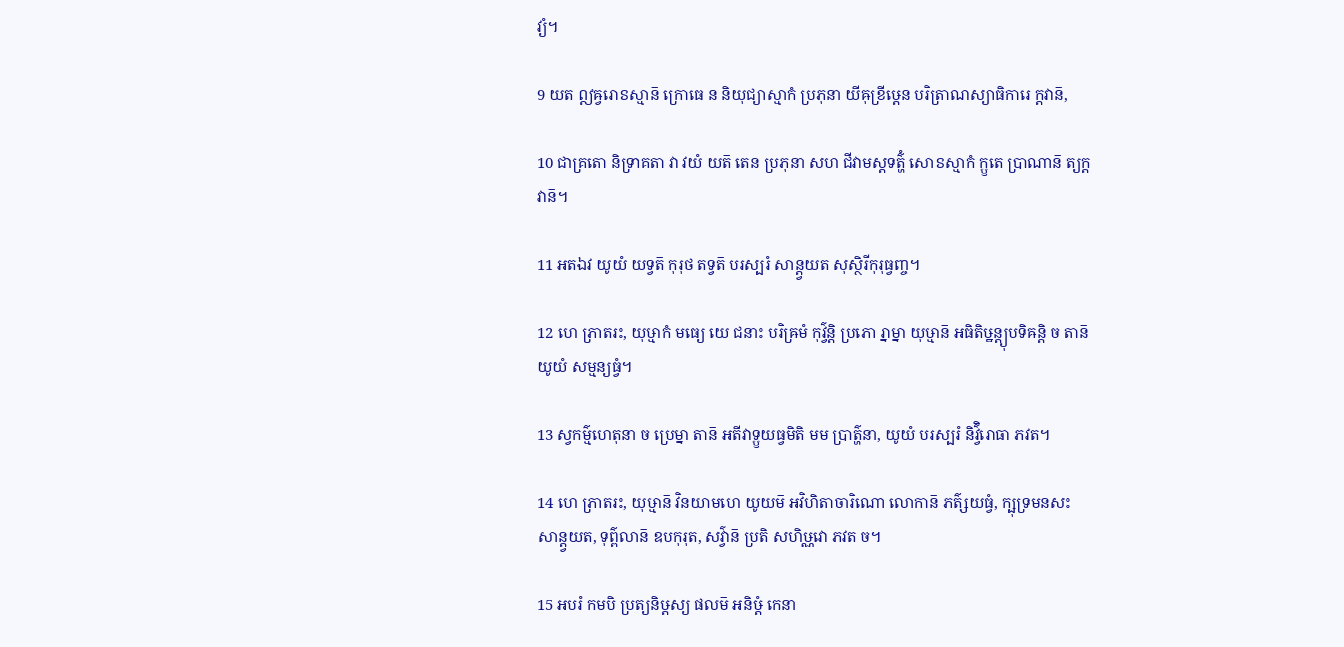វ្យំ។

9 យត ឦឝ្វរោៜស្មាន៑ ក្រោធេ ន និយុជ្យាស្មាកំ ប្រភុនា យីឝុខ្រីឞ្ដេន បរិត្រាណស្យាធិការេ ក្តវាន៑,

10 ជាគ្រតោ និទ្រាគតា វា វយំ យត៑ តេន ប្រភុនា សហ ជីវាមស្តទត៌្ហំ សោៜស្មាកំ ក្ឫតេ ប្រាណាន៑ ត្យក្តវាន៑។

11 អតឯវ យូយំ យទ្វត៑ កុរុថ តទ្វត៑ បរស្បរំ សាន្ត្វយត សុស្ថិរីកុរុធ្វញ្ច។

12 ហេ ភ្រាតរះ, យុឞ្មាកំ មធ្យេ យេ ជនាះ បរិឝ្រមំ កុវ៌្វន្តិ ប្រភោ រ្នាម្នា យុឞ្មាន៑ អធិតិឞ្ឋន្ត្យុបទិឝន្តិ ច តាន៑ យូយំ សម្មន្យធ្វំ។

13 ស្វកម៌្មហេតុនា ច ប្រេម្នា តាន៑ អតីវាទ្ឫយធ្វមិតិ មម ប្រាត៌្ហនា, យូយំ បរស្បរំ និវ៌្វិរោធា ភវត។

14 ហេ ភ្រាតរះ, យុឞ្មាន៑ វិនយាមហេ យូយម៑ អវិហិតាចារិណោ លោកាន៑ ភត៌្សយធ្វំ, ក្ឞុទ្រមនសះ សាន្ត្វយត, ទុព៌្ពលាន៑ ឧបកុរុត, សវ៌្វាន៑ ប្រតិ សហិឞ្ណវោ ភវត ច។

15 អបរំ កមបិ ប្រត្យនិឞ្ដស្យ ផលម៑ អនិឞ្ដំ កេនា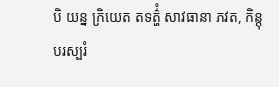បិ យន្ន ក្រិយេត តទត៌្ហំ សាវធានា ភវត, កិន្តុ បរស្បរំ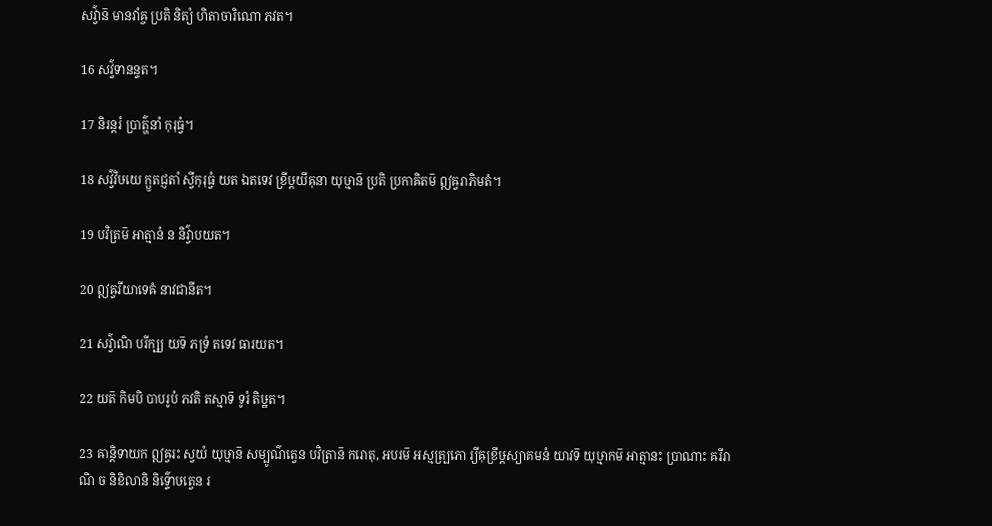សវ៌្វាន៑ មានវាំឝ្ច ប្រតិ និត្យំ ហិតាចារិណោ ភវត។

16 សវ៌្វទានន្ទត។

17 និរន្តរំ ប្រាត៌្ហនាំ កុរុធ្វំ។

18 សវ៌្វវិឞយេ ក្ឫតជ្ញតាំ ស្វីកុរុធ្វំ យត ឯតទេវ ខ្រីឞ្ដយីឝុនា យុឞ្មាន៑ ប្រតិ ប្រកាឝិតម៑ ឦឝ្វរាភិមតំ។

19 បវិត្រម៑ អាត្មានំ ន និវ៌្វាបយត។

20 ឦឝ្វរីយាទេឝំ នាវជានីត។

21 សវ៌្វាណិ បរីក្ឞ្យ យទ៑ ភទ្រំ តទេវ ធារយត។

22 យត៑ កិមបិ បាបរូបំ ភវតិ តស្មាទ៑ ទូរំ តិឞ្ឋត។

23 ឝាន្តិទាយក ឦឝ្វរះ ស្វយំ យុឞ្មាន៑ សម្បូណ៌ត្វេន បវិត្រាន៑ ករោតុ, អបរម៑ អស្មត្ប្រភោ រ្យីឝុខ្រីឞ្ដស្យាគមនំ យាវទ៑ យុឞ្មាកម៑ អាត្មានះ ប្រាណាះ ឝរីរាណិ ច និខិលានិ និទ៌្ទោឞត្វេន រ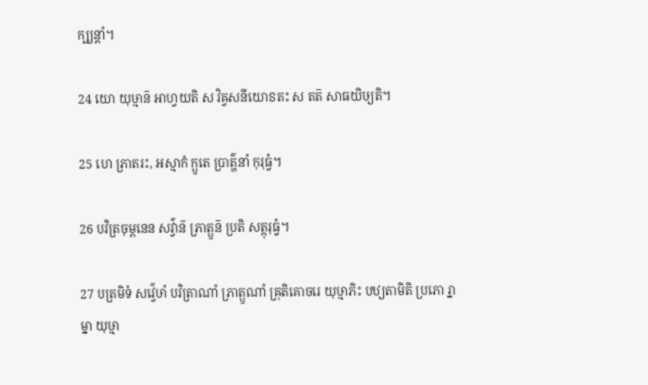ក្ឞ្យន្តាំ។

24 យោ យុឞ្មាន៑ អាហ្វយតិ ស វិឝ្វសនីយោៜតះ ស តត៑ សាធយិឞ្យតិ។

25 ហេ ភ្រាតរះ, អស្មាកំ ក្ឫតេ ប្រាត៌្ហនាំ កុរុធ្វំ។

26 បវិត្រចុម្ពនេន សវ៌្វាន៑ ភ្រាត្ឫន៑ ប្រតិ សត្កុរុធ្វំ។

27 បត្រមិទំ សវ៌្វេឞាំ បវិត្រាណាំ ភ្រាត្ឫណាំ ឝ្រុតិគោចរេ យុឞ្មាភិះ បឋ្យតាមិតិ ប្រភោ រ្នាម្នា យុឞ្មា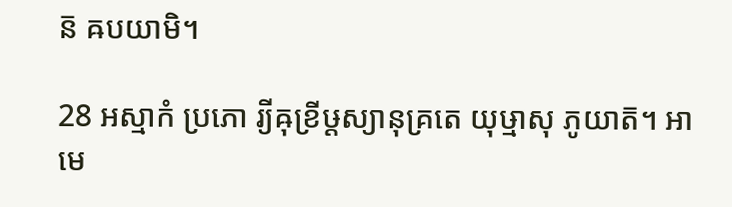ន៑ ឝបយាមិ។

28 អស្មាកំ ប្រភោ រ្យីឝុខ្រីឞ្ដស្យានុគ្រតេ យុឞ្មាសុ ភូយាត៑។ អាមេ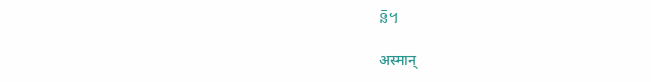ន៑។

अस्मान्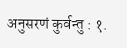अनुसरणं कुर्वन्तु : १.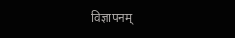विज्ञापनम्